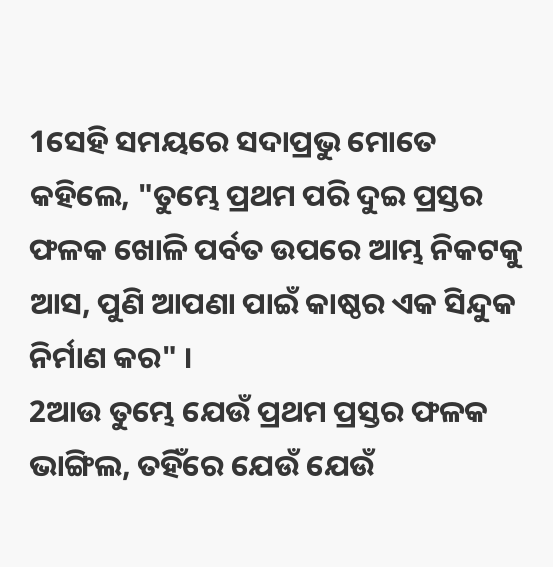1ସେହି ସମୟରେ ସଦାପ୍ରଭୁ ମୋତେ କହିଲେ, "ତୁମ୍ଭେ ପ୍ରଥମ ପରି ଦୁଇ ପ୍ରସ୍ତର ଫଳକ ଖୋଳି ପର୍ବତ ଉପରେ ଆମ୍ଭ ନିକଟକୁ ଆସ, ପୁଣି ଆପଣା ପାଇଁ କାଷ୍ଠର ଏକ ସିନ୍ଦୁକ ନିର୍ମାଣ କର" ।
2ଆଉ ତୁମ୍ଭେ ଯେଉଁ ପ୍ରଥମ ପ୍ରସ୍ତର ଫଳକ ଭାଙ୍ଗିଲ, ତହିଁରେ ଯେଉଁ ଯେଉଁ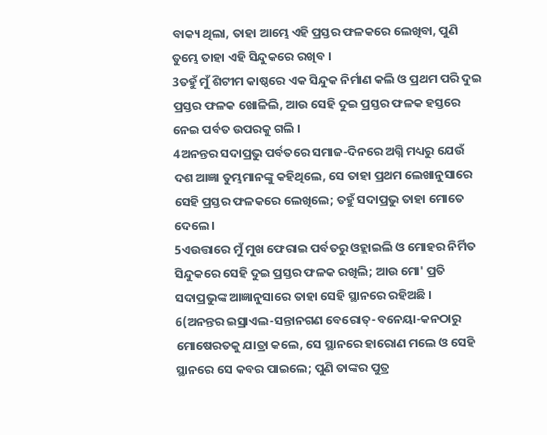ବାକ୍ୟ ଥିଲା, ତାହା ଆମ୍ଭେ ଏହି ପ୍ରସ୍ତର ଫଳକରେ ଲେଖିବା, ପୁଣି ତୁମ୍ଭେ ତାହା ଏହି ସିନ୍ଦୁକରେ ରଖିବ ।
3ତହୁଁ ମୁଁ ଶିଟୀମ କାଷ୍ଠରେ ଏକ ସିନ୍ଦୁକ ନିର୍ମାଣ କଲି ଓ ପ୍ରଥମ ପରି ଦୁଇ ପ୍ରସ୍ତର ଫଳକ ଖୋଳିଲି, ଆଉ ସେହି ଦୁଇ ପ୍ରସ୍ତର ଫଳକ ହସ୍ତରେ ନେଇ ପର୍ବତ ଉପରକୁ ଗଲି ।
4ଅନନ୍ତର ସଦାପ୍ରଭୁ ପର୍ବତରେ ସମାଜ-ଦିନରେ ଅଗ୍ନି ମଧ୍ୟରୁ ଯେଉଁ ଦଶ ଆଜ୍ଞା ତୁମ୍ଭମାନଙ୍କୁ କହିଥିଲେ, ସେ ତାହା ପ୍ରଥମ ଲେଖାନୁସାରେ ସେହି ପ୍ରସ୍ତର ଫଳକରେ ଲେଖିଲେ; ତହୁଁ ସଦାପ୍ରଭୁ ତାହା ମୋତେ ଦେଲେ ।
5ଏଉତ୍ତାରେ ମୁଁ ମୁଖ ଫେରାଇ ପର୍ବତରୁ ଓହ୍ଲାଇଲି ଓ ମୋହର ନିର୍ମିତ ସିନ୍ଦୁକରେ ସେହି ଦୁଇ ପ୍ରସ୍ତର ଫଳକ ରଖିଲି; ଆଉ ମୋ' ପ୍ରତି ସଦାପ୍ରଭୁଙ୍କ ଆଜ୍ଞାନୁସାରେ ତାହା ସେହି ସ୍ଥାନରେ ରହିଅଛି ।
6(ଅନନ୍ତର ଇସ୍ରାଏଲ-ସନ୍ତାନଗଣ ବେରୋତ୍-ବନେୟା-କନଠାରୁ ମୋଷେରତକୁ ଯାତ୍ରା କଲେ, ସେ ସ୍ଥାନରେ ହାରୋଣ ମଲେ ଓ ସେହି ସ୍ଥାନରେ ସେ କବର ପାଇଲେ; ପୁଣି ତାଙ୍କର ପୁତ୍ର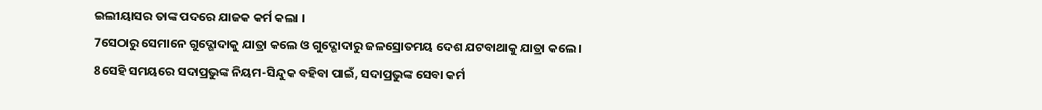ଇଲୀୟାସର ତାଙ୍କ ପଦରେ ଯାଜକ କର୍ମ କଲା ।
7ସେଠାରୁ ସେମାନେ ଗୁଦ୍ଗୋଦାକୁ ଯାତ୍ରା କଲେ ଓ ଗୁଦ୍ଗୋଦାରୁ ଜଳସ୍ରୋତମୟ ଦେଶ ଯଟବାଥାକୁ ଯାତ୍ରା କଲେ ।
8ସେହି ସମୟରେ ସଦାପ୍ରଭୁଙ୍କ ନିୟମ-ସିନ୍ଦୁକ ବହିବା ପାଇଁ, ସଦାପ୍ରଭୁଙ୍କ ସେବା କର୍ମ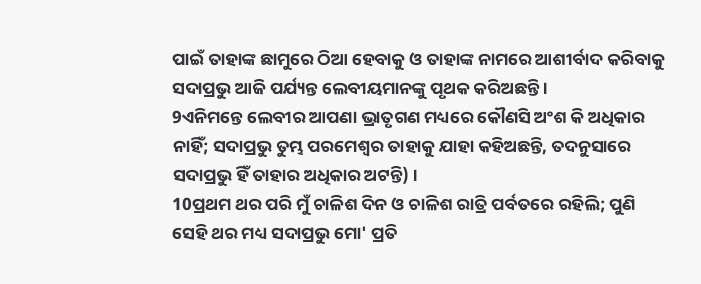ପାଇଁ ତାହାଙ୍କ ଛାମୁରେ ଠିଆ ହେବାକୁ ଓ ତାହାଙ୍କ ନାମରେ ଆଶୀର୍ବାଦ କରିବାକୁ ସଦାପ୍ରଭୁ ଆଜି ପର୍ଯ୍ୟନ୍ତ ଲେବୀୟମାନଙ୍କୁ ପୃଥକ କରିଅଛନ୍ତି ।
9ଏନିମନ୍ତେ ଲେବୀର ଆପଣା ଭ୍ରାତୃଗଣ ମଧ୍ୟରେ କୌଣସି ଅଂଶ କି ଅଧିକାର ନାହିଁ; ସଦାପ୍ରଭୁ ତୁମ୍ଭ ପରମେଶ୍ୱର ତାହାକୁ ଯାହା କହିଅଛନ୍ତି, ତଦନୁସାରେ ସଦାପ୍ରଭୁ ହିଁ ତାହାର ଅଧିକାର ଅଟନ୍ତି) ।
10ପ୍ରଥମ ଥର ପରି ମୁଁ ଚାଳିଶ ଦିନ ଓ ଚାଳିଶ ରାତ୍ରି ପର୍ବତରେ ରହିଲି; ପୁଣି ସେହି ଥର ମଧ୍ୟ ସଦାପ୍ରଭୁ ମୋ' ପ୍ରତି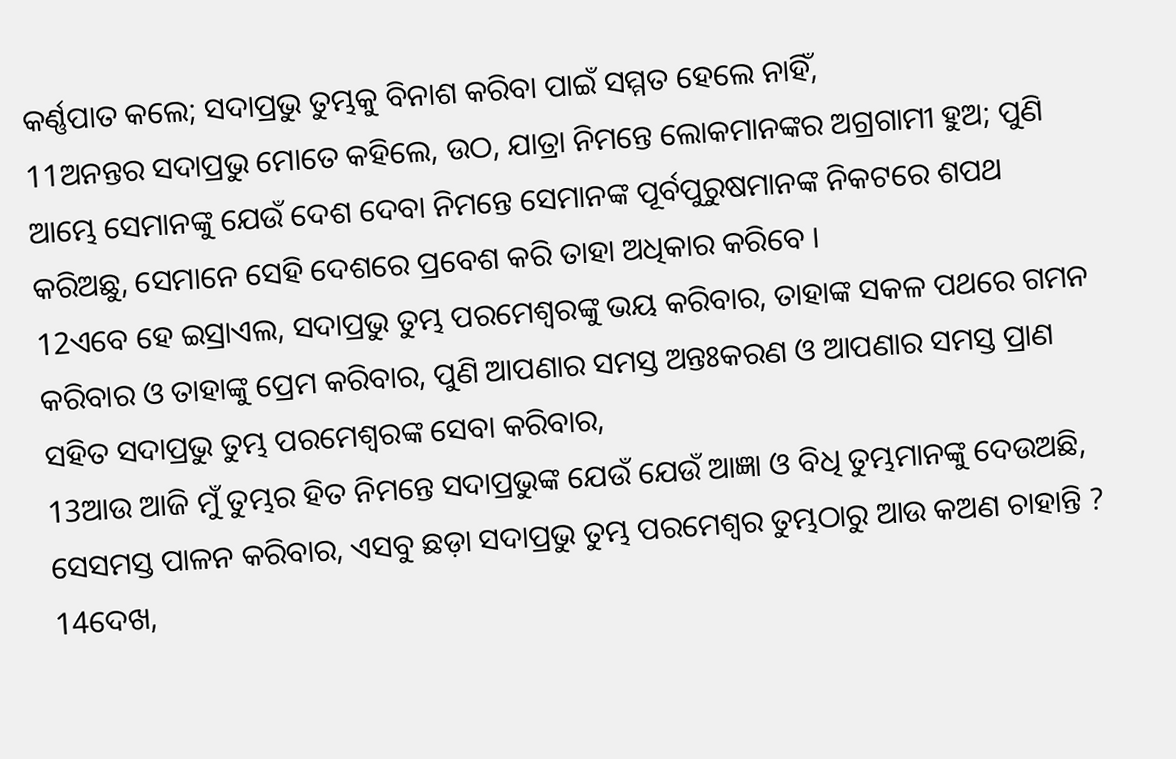କର୍ଣ୍ଣପାତ କଲେ; ସଦାପ୍ରଭୁ ତୁମ୍ଭକୁ ବିନାଶ କରିବା ପାଇଁ ସମ୍ମତ ହେଲେ ନାହିଁ,
11ଅନନ୍ତର ସଦାପ୍ରଭୁ ମୋତେ କହିଲେ, ଉଠ, ଯାତ୍ରା ନିମନ୍ତେ ଲୋକମାନଙ୍କର ଅଗ୍ରଗାମୀ ହୁଅ; ପୁଣି ଆମ୍ଭେ ସେମାନଙ୍କୁ ଯେଉଁ ଦେଶ ଦେବା ନିମନ୍ତେ ସେମାନଙ୍କ ପୂର୍ବପୁରୁଷମାନଙ୍କ ନିକଟରେ ଶପଥ କରିଅଛୁ, ସେମାନେ ସେହି ଦେଶରେ ପ୍ରବେଶ କରି ତାହା ଅଧିକାର କରିବେ ।
12ଏବେ ହେ ଇସ୍ରାଏଲ, ସଦାପ୍ରଭୁ ତୁମ୍ଭ ପରମେଶ୍ୱରଙ୍କୁ ଭୟ କରିବାର, ତାହାଙ୍କ ସକଳ ପଥରେ ଗମନ କରିବାର ଓ ତାହାଙ୍କୁ ପ୍ରେମ କରିବାର, ପୁଣି ଆପଣାର ସମସ୍ତ ଅନ୍ତଃକରଣ ଓ ଆପଣାର ସମସ୍ତ ପ୍ରାଣ ସହିତ ସଦାପ୍ରଭୁ ତୁମ୍ଭ ପରମେଶ୍ୱରଙ୍କ ସେବା କରିବାର,
13ଆଉ ଆଜି ମୁଁ ତୁମ୍ଭର ହିତ ନିମନ୍ତେ ସଦାପ୍ରଭୁଙ୍କ ଯେଉଁ ଯେଉଁ ଆଜ୍ଞା ଓ ବିଧି ତୁମ୍ଭମାନଙ୍କୁ ଦେଉଅଛି, ସେସମସ୍ତ ପାଳନ କରିବାର, ଏସବୁ ଛଡ଼ା ସଦାପ୍ରଭୁ ତୁମ୍ଭ ପରମେଶ୍ୱର ତୁମ୍ଭଠାରୁ ଆଉ କଅଣ ଚାହାନ୍ତି ?
14ଦେଖ,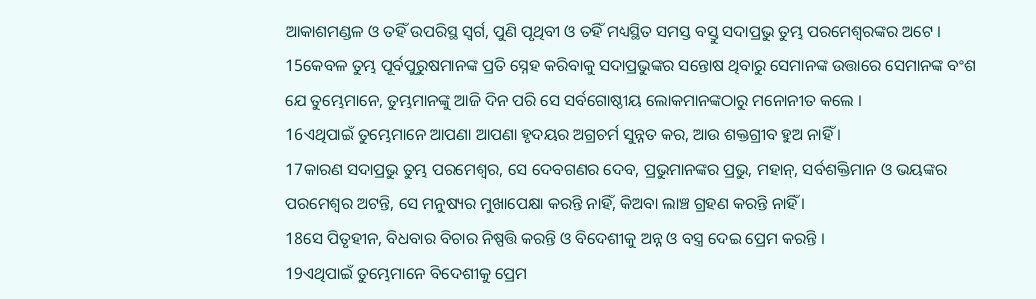ଆକାଶମଣ୍ଡଳ ଓ ତହିଁ ଉପରିସ୍ଥ ସ୍ୱର୍ଗ, ପୁଣି ପୃଥିବୀ ଓ ତହିଁ ମଧ୍ୟସ୍ଥିତ ସମସ୍ତ ବସ୍ତୁ ସଦାପ୍ରଭୁ ତୁମ୍ଭ ପରମେଶ୍ୱରଙ୍କର ଅଟେ ।
15କେବଳ ତୁମ୍ଭ ପୂର୍ବପୁରୁଷମାନଙ୍କ ପ୍ରତି ସ୍ନେହ କରିବାକୁ ସଦାପ୍ରଭୁଙ୍କର ସନ୍ତୋଷ ଥିବାରୁ ସେମାନଙ୍କ ଉତ୍ତାରେ ସେମାନଙ୍କ ବଂଶ ଯେ ତୁମ୍ଭେମାନେ, ତୁମ୍ଭମାନଙ୍କୁ ଆଜି ଦିନ ପରି ସେ ସର୍ବଗୋଷ୍ଠୀୟ ଲୋକମାନଙ୍କଠାରୁ ମନୋନୀତ କଲେ ।
16ଏଥିପାଇଁ ତୁମ୍ଭେମାନେ ଆପଣା ଆପଣା ହୃଦୟର ଅଗ୍ରଚର୍ମ ସୁନ୍ନତ କର, ଆଉ ଶକ୍ତଗ୍ରୀବ ହୁଅ ନାହିଁ ।
17କାରଣ ସଦାପ୍ରଭୁ ତୁମ୍ଭ ପରମେଶ୍ୱର, ସେ ଦେବଗଣର ଦେବ, ପ୍ରଭୁମାନଙ୍କର ପ୍ରଭୁ, ମହାନ୍, ସର୍ବଶକ୍ତିମାନ ଓ ଭୟଙ୍କର ପରମେଶ୍ୱର ଅଟନ୍ତି, ସେ ମନୁଷ୍ୟର ମୁଖାପେକ୍ଷା କରନ୍ତି ନାହିଁ, କିଅବା ଲାଞ୍ଚ ଗ୍ରହଣ କରନ୍ତି ନାହିଁ ।
18ସେ ପିତୃହୀନ, ବିଧବାର ବିଚାର ନିଷ୍ପତ୍ତି କରନ୍ତି ଓ ବିଦେଶୀକୁ ଅନ୍ନ ଓ ବସ୍ତ୍ର ଦେଇ ପ୍ରେମ କରନ୍ତି ।
19ଏଥିପାଇଁ ତୁମ୍ଭେମାନେ ବିଦେଶୀକୁ ପ୍ରେମ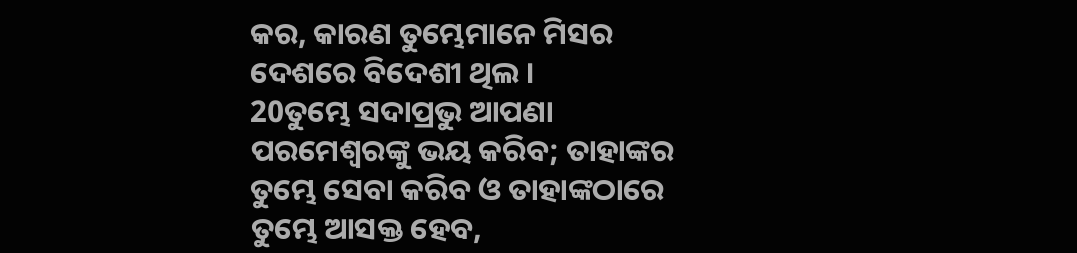କର, କାରଣ ତୁମ୍ଭେମାନେ ମିସର ଦେଶରେ ବିଦେଶୀ ଥିଲ ।
20ତୁମ୍ଭେ ସଦାପ୍ରଭୁ ଆପଣା ପରମେଶ୍ୱରଙ୍କୁ ଭୟ କରିବ; ତାହାଙ୍କର ତୁମ୍ଭେ ସେବା କରିବ ଓ ତାହାଙ୍କଠାରେ ତୁମ୍ଭେ ଆସକ୍ତ ହେବ,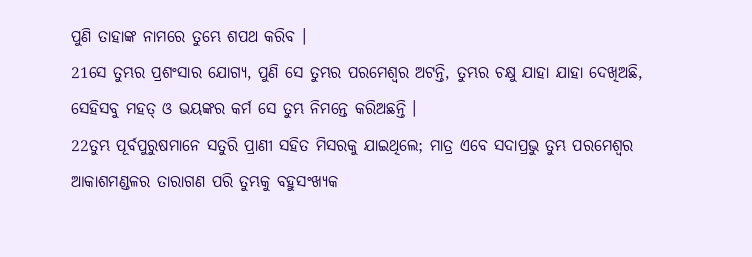ପୁଣି ତାହାଙ୍କ ନାମରେ ତୁମ୍ଭେ ଶପଥ କରିବ ।
21ସେ ତୁମ୍ଭର ପ୍ରଶଂସାର ଯୋଗ୍ୟ, ପୁଣି ସେ ତୁମ୍ଭର ପରମେଶ୍ୱର ଅଟନ୍ତି, ତୁମ୍ଭର ଚକ୍ଷୁ ଯାହା ଯାହା ଦେଖିଅଛି, ସେହିସବୁ ମହତ୍ ଓ ଭୟଙ୍କର କର୍ମ ସେ ତୁମ୍ଭ ନିମନ୍ତେ କରିଅଛନ୍ତି ।
22ତୁମ୍ଭ ପୂର୍ବପୁରୁଷମାନେ ସତୁରି ପ୍ରାଣୀ ସହିତ ମିସରକୁ ଯାଇଥିଲେ; ମାତ୍ର ଏବେ ସଦାପ୍ରଭୁ ତୁମ୍ଭ ପରମେଶ୍ୱର ଆକାଶମଣ୍ଡଳର ତାରାଗଣ ପରି ତୁମ୍ଭକୁ ବହୁସଂଖ୍ୟକ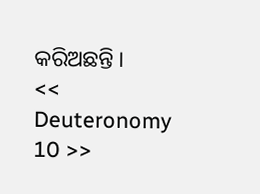କରିଅଛନ୍ତି ।
<< Deuteronomy 10 >>